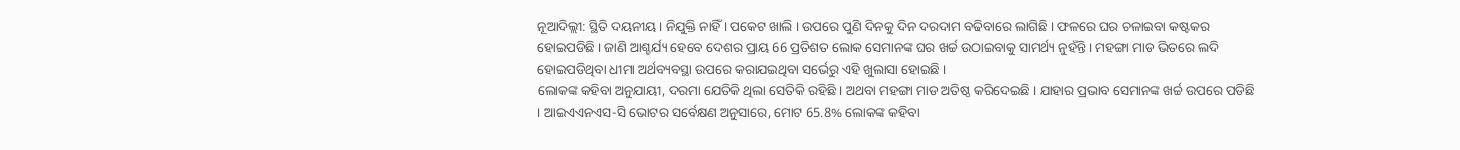ନୂଆଦିଲ୍ଲୀ: ସ୍ଥିତି ଦୟନୀୟ । ନିଯୁକ୍ତି ନାହିଁ । ପକେଟ ଖାଲି । ଉପରେ ପୁଣି ଦିନକୁ ଦିନ ଦରଦାମ ବଢିବାରେ ଲାଗିଛି । ଫଳରେ ଘର ଚଳାଇବା କଷ୍ଟକର ହୋଇପଡିଛି । ଜାଣି ଆଶ୍ଚର୍ଯ୍ୟ ହେବେ ଦେଶର ପ୍ରାୟ 66 ପ୍ରତିଶତ ଲୋକ ସେମାନଙ୍କ ଘର ଖର୍ଚ୍ଚ ଉଠାଇବାକୁ ସାମର୍ଥ୍ୟ ନୁହଁନ୍ତି । ମହଙ୍ଗା ମାଡ ଭିତରେ ଲଦି ହୋଇପଡିଥିବା ଧୀମା ଅର୍ଥବ୍ୟବସ୍ଥା ଉପରେ କରାଯଇଥିବା ସର୍ଭେରୁ ଏହି ଖୁଲାସା ହୋଇଛି ।
ଲୋକଙ୍କ କହିବା ଅନୁଯାୟୀ, ଦରମା ଯେତିକି ଥିଲା ସେତିକି ରହିଛି । ଅଥବା ମହଙ୍ଗା ମାଡ ଅତିଷ୍ଠ କରିଦେଇଛି । ଯାହାର ପ୍ରଭାବ ସେମାନଙ୍କ ଖର୍ଚ୍ଚ ଉପରେ ପଡିଛି । ଆଇଏଏନଏସ-ସି ଭୋଟର ସର୍ବେକ୍ଷଣ ଅନୁସାରେ, ମୋଟ 65.8% ଲୋକଙ୍କ କହିବା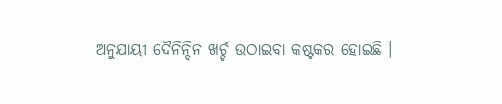ଅନୁଯାୟୀ ଦୈନିନ୍ଦିନ ଖର୍ଚ୍ଚ ଉଠାଇବା କଷ୍ଟକର ହୋଇଛି ।